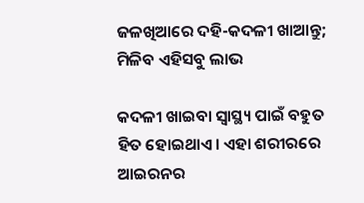ଜଳଖିଆରେ ଦହି-କଦଳୀ ଖାଆନ୍ତୁ; ମିଳିବ ଏହିସବୁ ଲାଭ

କଦଳୀ ଖାଇବା ସ୍ୱାସ୍ଥ୍ୟ ପାଇଁ ବହୁତ ହିତ ହୋଇଥାଏ। ଏହା ଶରୀରରେ ଆଇରନର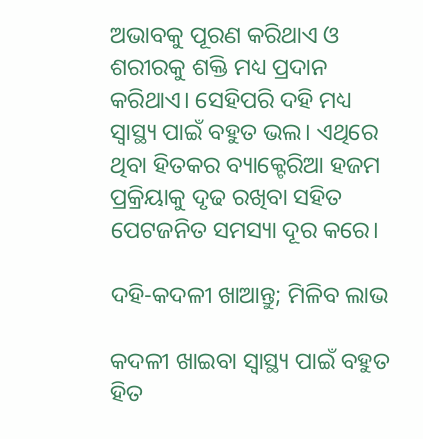ଅଭାବକୁ ପୂରଣ କରିଥାଏ ଓ ଶରୀରକୁ ଶକ୍ତି ମଧ୍ୟ ପ୍ରଦାନ କରିଥାଏ। ସେହିପରି ଦହି ମଧ୍ୟ ସ୍ୱାସ୍ଥ୍ୟ ପାଇଁ ବହୁତ ଭଲ। ଏଥିରେ ଥିବା ହିତକର ବ୍ୟାକ୍ଟେରିଆ ହଜମ ପ୍ରକ୍ରିୟାକୁ ଦୃଢ ରଖିବା ସହିତ ପେଟଜନିତ ସମସ୍ୟା ଦୂର କରେ।

ଦହି-କଦଳୀ ଖାଆନ୍ତୁ; ମିଳିବ ଲାଭ

କଦଳୀ ଖାଇବା ସ୍ୱାସ୍ଥ୍ୟ ପାଇଁ ବହୁତ ହିତ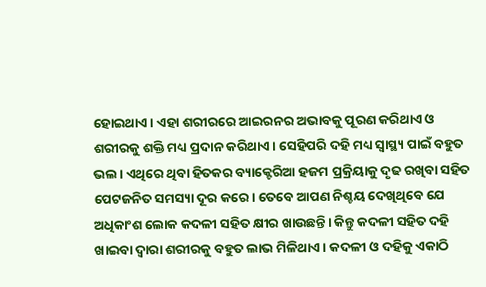ହୋଇଥାଏ। ଏହା ଶରୀରରେ ଆଇରନର ଅଭାବକୁ ପୂରଣ କରିଥାଏ ଓ ଶରୀରକୁ ଶକ୍ତି ମଧ୍ୟ ପ୍ରଦାନ କରିଥାଏ। ସେହିପରି ଦହି ମଧ୍ୟ ସ୍ୱାସ୍ଥ୍ୟ ପାଇଁ ବହୁତ ଭଲ। ଏଥିରେ ଥିବା ହିତକର ବ୍ୟାକ୍ଟେରିଆ ହଜମ ପ୍ରକ୍ରିୟାକୁ ଦୃଢ ରଖିବା ସହିତ ପେଟଜନିତ ସମସ୍ୟା ଦୂର କରେ। ତେବେ ଆପଣ ନିଶ୍ଚୟ ଦେଖିଥିବେ ଯେ ଅଧିକାଂଶ ଲୋକ କଦଳୀ ସହିତ କ୍ଷୀର ଖାଉଛନ୍ତି। କିନ୍ତୁ କଦଳୀ ସହିତ ଦହି ଖାଇବା ଦ୍ୱାରା ଶରୀରକୁ ବହୁତ ଲାଭ ମିଳିଥାଏ। କଦଳୀ ଓ ଦହିକୁ ଏକାଠି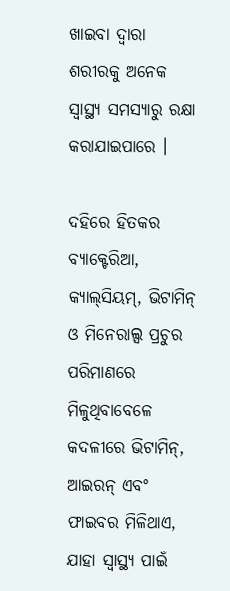ଖାଇବା ଦ୍ୱାରା ଶରୀରକୁ ଅନେକ ସ୍ୱାସ୍ଥ୍ୟ ସମସ୍ୟାରୁ ରକ୍ଷା କରାଯାଇପାରେ ।

ଦହିରେ ହିତକର ବ୍ୟାକ୍ଟେରିଆ, କ୍ୟାଲ୍‌ସିୟମ୍, ଭିଟାମିନ୍ ଓ ମିନେରାଲ୍ସ ପ୍ରଚୁର ପରିମାଣରେ ମିଳୁଥିବାବେଳେ କଦଳୀରେ ଭିଟାମିନ୍, ଆଇରନ୍ ଏବଂ ଫାଇବର ମିଳିଥାଏ, ଯାହା ସ୍ୱାସ୍ଥ୍ୟ ପାଇଁ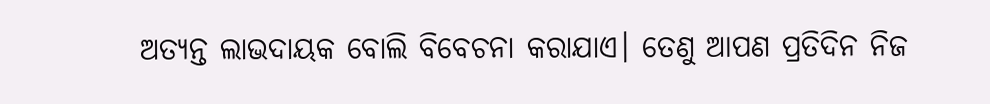ଅତ୍ୟନ୍ତ ଲାଭଦାୟକ ବୋଲି ବିବେଚନା କରାଯାଏ। ତେଣୁ ଆପଣ ପ୍ରତିଦିନ ନିଜ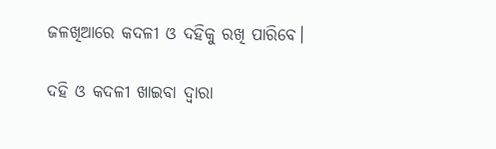ଜଳଖିଆରେ କଦଳୀ ଓ ଦହିକୁ ରଖି ପାରିବେ।

ଦହି ଓ କଦଳୀ ଖାଇବା ଦ୍ୱାରା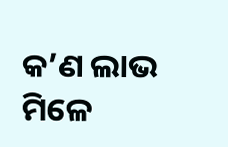କ’ଣ ଲାଭ ମିଳେ